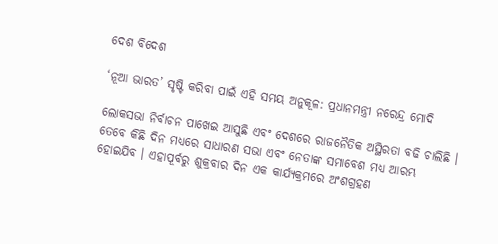ଦେଶ ବିଦେଶ

‘ନୂଆ ଭାରତ’ ସୃଷ୍ଟି କରିବା ପାଇଁ ଏହି ସମୟ ଅନୁକୂଳ: ପ୍ରଧାନମନ୍ତ୍ରୀ ନରେନ୍ଦ୍ର ମୋଦି

ଲୋକସଭା ନିର୍ବାଚନ ପାଖେଇ ଆସୁଛି ଏବଂ ଦେଶରେ ରାଜନୈତିକ ଅସ୍ଥିରତା ବଢି ଚାଲିଛି । ତେବେ କିଛି ଦିନ ମଧ୍ୟରେ ସାଧାରଣ ସଭା ଏବଂ ନେତାଙ୍କ ସମାବେଶ ମଧ୍ୟ ଆରମ୍ଭ ହୋଇଯିବ । ଏହାପୂର୍ବରୁ ଶୁକ୍ରବାର ଦିନ ଏକ କାର୍ଯ୍ୟକ୍ରମରେ ଅଂଶଗ୍ରହଣ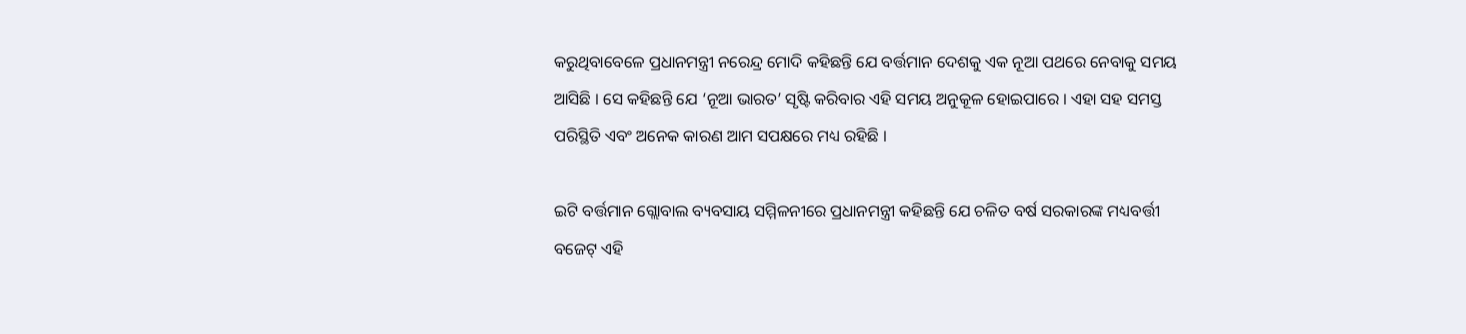କରୁଥିବାବେଳେ ପ୍ରଧାନମନ୍ତ୍ରୀ ନରେନ୍ଦ୍ର ମୋଦି କହିଛନ୍ତି ଯେ ବର୍ତ୍ତମାନ ଦେଶକୁ ଏକ ନୂଆ ପଥରେ ନେବାକୁ ସମୟ ଆସିଛି । ସେ କହିଛନ୍ତି ଯେ ‘ନୂଆ ଭାରତ’ ସୃଷ୍ଟି କରିବାର ଏହି ସମୟ ଅନୁକୂଳ ହୋଇପାରେ । ଏହା ସହ ସମସ୍ତ ପରିସ୍ଥିତି ଏବଂ ଅନେକ କାରଣ ଆମ ସପକ୍ଷରେ ମଧ୍ୟ ରହିଛି ।

ଇଟି ବର୍ତ୍ତମାନ ଗ୍ଲୋବାଲ ବ୍ୟବସାୟ ସମ୍ମିଳନୀରେ ପ୍ରଧାନମନ୍ତ୍ରୀ କହିଛନ୍ତି ଯେ ଚଳିତ ବର୍ଷ ସରକାରଙ୍କ ମଧ୍ୟବର୍ତ୍ତୀ ବଜେଟ୍ ଏହି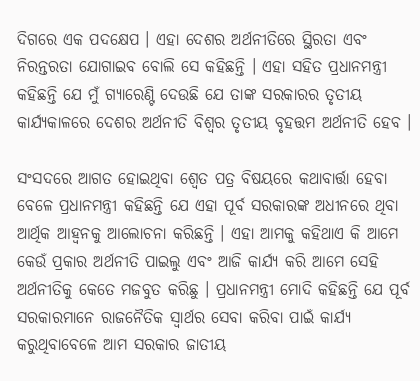ଦିଗରେ ଏକ ପଦକ୍ଷେପ । ଏହା ଦେଶର ଅର୍ଥନୀତିରେ ସ୍ଥିରତା ଏବଂ ନିରନ୍ତରତା ଯୋଗାଇବ ବୋଲି ସେ କହିଛନ୍ତି । ଏହା ସହିତ ପ୍ରଧାନମନ୍ତ୍ରୀ କହିଛନ୍ତି ଯେ ମୁଁ ଗ୍ୟାରେଣ୍ଟି ଦେଉଛି ଯେ ତାଙ୍କ ସରକାରର ତୃତୀୟ କାର୍ଯ୍ୟକାଳରେ ଦେଶର ଅର୍ଥନୀତି ବିଶ୍ୱର ତୃତୀୟ ବୃହତ୍ତମ ଅର୍ଥନୀତି ହେବ ।

ସଂସଦରେ ଆଗତ ହୋଇଥିବା ଶ୍ୱେତ ପତ୍ର ବିଷୟରେ କଥାବାର୍ତ୍ତା ହେବା ବେଳେ ପ୍ରଧାନମନ୍ତ୍ରୀ କହିଛନ୍ତି ଯେ ଏହା ପୂର୍ବ ସରକାରଙ୍କ ଅଧୀନରେ ଥିବା ଆର୍ଥିକ ଆହ୍ଵନକୁ ଆଲୋଚନା କରିଛନ୍ତି । ଏହା ଆମକୁ କହିଥାଏ କି ଆମେ କେଉଁ ପ୍ରକାର ଅର୍ଥନୀତି ପାଇଲୁ ଏବଂ ଆଜି କାର୍ଯ୍ୟ କରି ଆମେ ସେହି ଅର୍ଥନୀତିକୁ କେତେ ମଜବୁତ କରିଛୁ । ପ୍ରଧାନମନ୍ତ୍ରୀ ମୋଦି କହିଛନ୍ତି ଯେ ପୂର୍ବ ସରକାରମାନେ ରାଜନୈତିକ ସ୍ୱାର୍ଥର ସେବା କରିବା ପାଇଁ କାର୍ଯ୍ୟ କରୁଥିବାବେଳେ ଆମ ସରକାର ଜାତୀୟ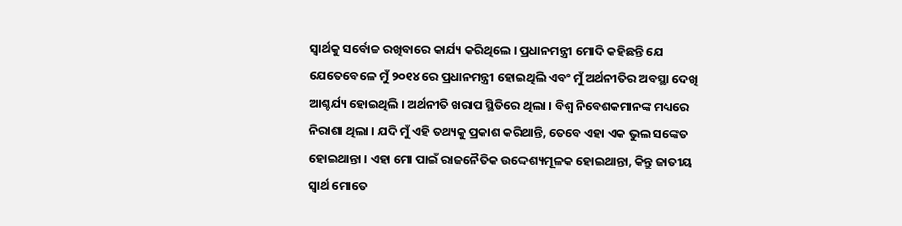ସ୍ୱାର୍ଥକୁ ସର୍ବୋଚ୍ଚ ରଖିବାରେ କାର୍ଯ୍ୟ କରିଥିଲେ । ପ୍ରଧାନମନ୍ତ୍ରୀ ମୋଦି କହିଛନ୍ତି ଯେ ଯେତେବେଳେ ମୁଁ ୨୦୧୪ ରେ ପ୍ରଧାନମନ୍ତ୍ରୀ ହୋଇଥିଲି ଏବଂ ମୁଁ ଅର୍ଥନୀତିର ଅବସ୍ଥା ଦେଖି ଆଶ୍ଚର୍ଯ୍ୟ ହୋଇଥିଲି । ଅର୍ଥନୀତି ଖରାପ ସ୍ଥିତିରେ ଥିଲା । ବିଶ୍ୱ ନିବେଶକମାନଙ୍କ ମଧ୍ୟରେ ନିରାଶା ଥିଲା । ଯଦି ମୁଁ ଏହି ତଥ୍ୟକୁ ପ୍ରକାଶ କରିଥାନ୍ତି, ତେବେ ଏହା ଏକ ଭୁଲ ସଙ୍କେତ ହୋଇଥାନ୍ତା । ଏହା ମୋ ପାଇଁ ରାଜନୈତିକ ଉଦ୍ଦେଶ୍ୟମୂଳକ ହୋଇଥାନ୍ତା, କିନ୍ତୁ ଜାତୀୟ ସ୍ୱାର୍ଥ ମୋତେ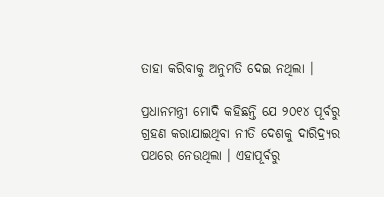ତାହା କରିବାକୁ ଅନୁମତି ଦେଇ ନଥିଲା ।

ପ୍ରଧାନମନ୍ତ୍ରୀ ମୋଦି କହିଛନ୍ତି ଯେ ୨୦୧୪ ପୂର୍ବରୁ ଗ୍ରହଣ କରାଯାଇଥିବା ନୀତି ଦେଶକୁ ଦାରିଦ୍ର୍ୟର ପଥରେ ନେଉଥିଲା । ଏହାପୂର୍ବରୁ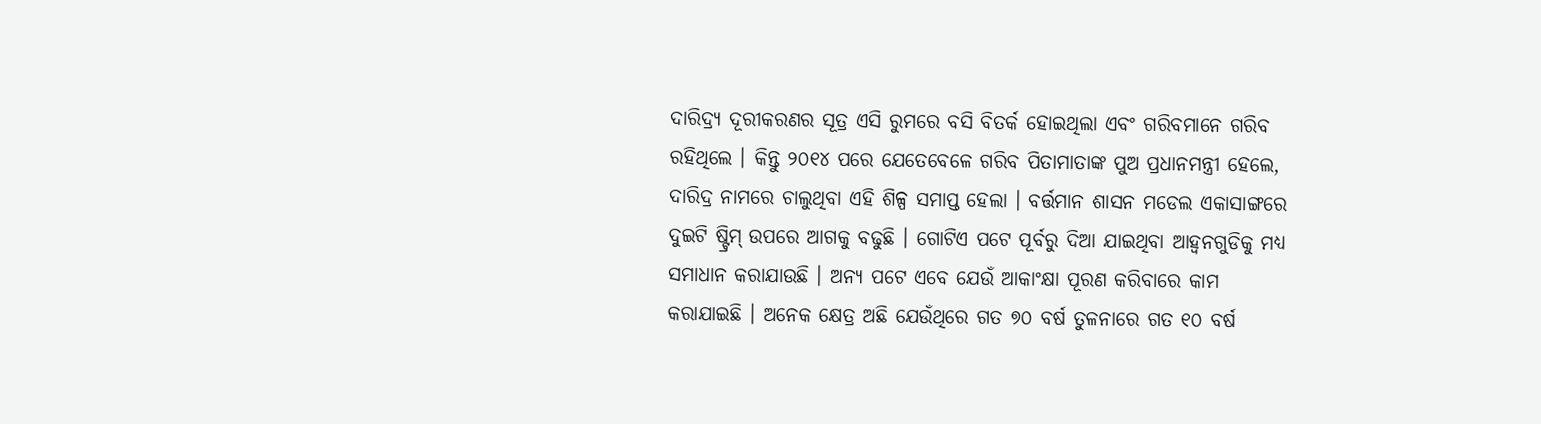ଦାରିଦ୍ର୍ୟ ଦୂରୀକରଣର ସୂତ୍ର ଏସି ରୁମରେ ବସି ବିତର୍କ ହୋଇଥିଲା ଏବଂ ଗରିବମାନେ ଗରିବ ରହିଥିଲେ । କିନ୍ତୁ ୨୦୧୪ ପରେ ଯେତେବେଳେ ଗରିବ ପିତାମାତାଙ୍କ ପୁଅ ପ୍ରଧାନମନ୍ତ୍ରୀ ହେଲେ, ଦାରିଦ୍ର ନାମରେ ଚାଲୁଥିବା ଏହି ଶିଳ୍ପ ସମାପ୍ତ ହେଲା । ବର୍ତ୍ତମାନ ଶାସନ ମଡେଲ ଏକାସାଙ୍ଗରେ ଦୁଇଟି ଷ୍ଟ୍ରିମ୍ ଉପରେ ଆଗକୁ ବଢୁଛି । ଗୋଟିଏ ପଟେ ପୂର୍ବରୁ ଦିଆ ଯାଇଥିବା ଆହ୍ଵନଗୁଡିକୁ ମଧ୍ୟ ସମାଧାନ କରାଯାଉଛି । ଅନ୍ୟ ପଟେ ଏବେ ଯେଉଁ ଆକାଂକ୍ଷା ପୂରଣ କରିବାରେ କାମ କରାଯାଇଛି । ଅନେକ କ୍ଷେତ୍ର ଅଛି ଯେଉଁଥିରେ ଗତ ୭୦ ବର୍ଷ ତୁଳନାରେ ଗତ ୧୦ ବର୍ଷ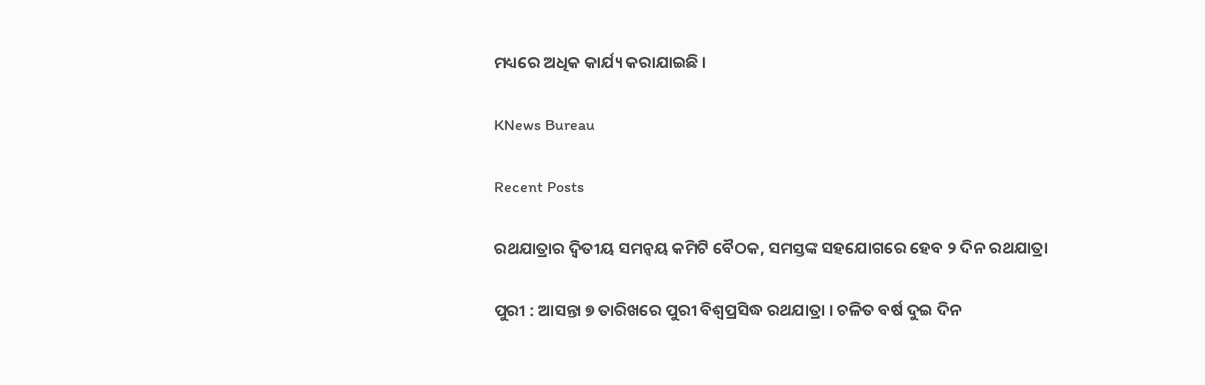ମଧ୍ୟରେ ଅଧିକ କାର୍ଯ୍ୟ କରାଯାଇଛି ।

KNews Bureau

Recent Posts

ରଥଯାତ୍ରାର ଦ୍ଵିତୀୟ ସମନ୍ୱୟ କମିଟି ବୈଠକ, ସମସ୍ତଙ୍କ ସହଯୋଗରେ ହେବ ୨ ଦିନ ରଥଯାତ୍ରା

ପୁରୀ : ଆସନ୍ତା ୭ ତାରିଖରେ ପୁରୀ ବିଶ୍ବପ୍ରସିଦ୍ଧ ରଥଯାତ୍ରା । ଚଳିତ ବର୍ଷ ଦୁଇ ଦିନ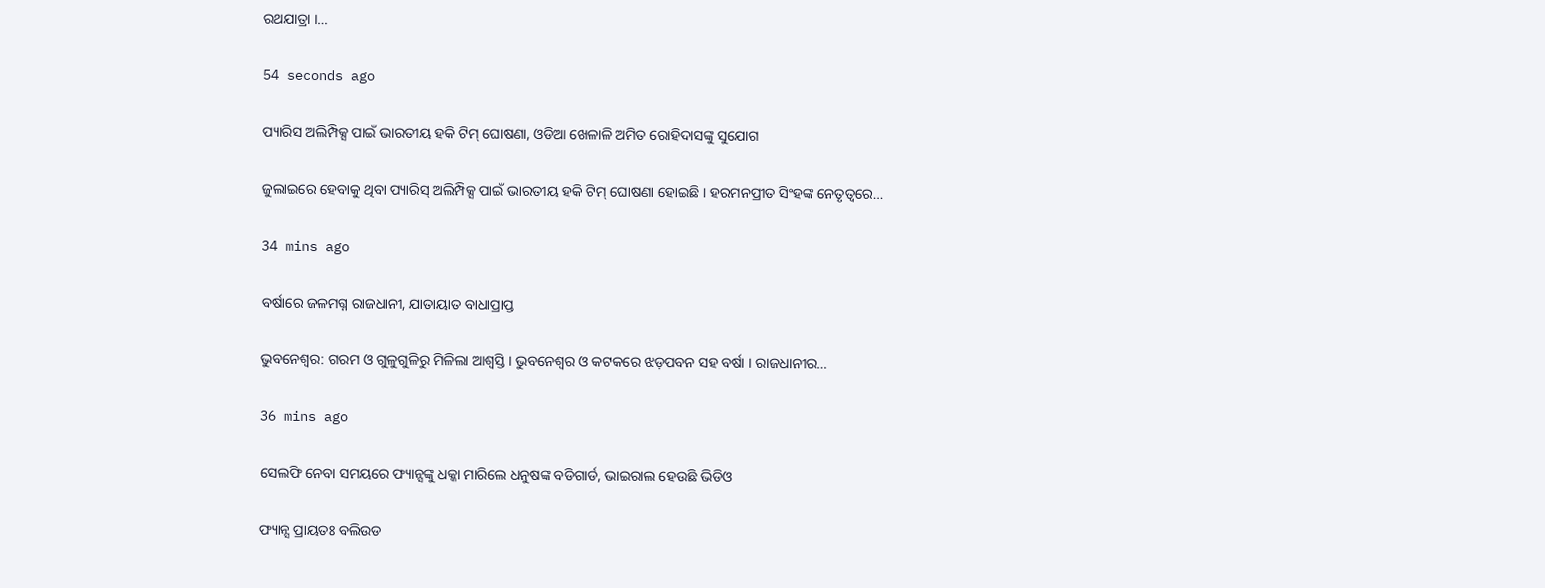ରଥଯାତ୍ରା ।…

54 seconds ago

ପ୍ୟାରିସ ଅଲିମ୍ପିକ୍ସ ପାଇଁ ଭାରତୀୟ ହକି ଟିମ୍‌ ଘୋଷଣା, ଓଡିଆ ଖେଳାଳି ଅମିତ ରୋହିଦାସଙ୍କୁ ସୁଯୋଗ

ଜୁଲାଇରେ ହେବାକୁ ଥିବା ପ୍ୟାରିସ୍ ଅଲିମ୍ପିକ୍ସ ପାଇଁ ଭାରତୀୟ ହକି ଟିମ୍ ଘୋଷଣା ହୋଇଛି । ହରମନପ୍ରୀତ ସିଂହଙ୍କ ନେତୃତ୍ୱରେ…

34 mins ago

ବର୍ଷାରେ ଜଳମଗ୍ନ ରାଜଧାନୀ, ଯାତାୟାତ ବାଧାପ୍ରାପ୍ତ

ଭୁବନେଶ୍ୱର: ଗରମ ଓ ଗୁଳୁଗୁଳିରୁ ମିଳିଲା ଆଶ୍ବସ୍ତି । ଭୁବନେଶ୍ବର ଓ କଟକରେ ଝଡ଼ପବନ ସହ ବର୍ଷା । ରାଜଧାନୀର…

36 mins ago

ସେଲଫି ନେବା ସମୟରେ ଫ୍ୟାନ୍ସଙ୍କୁ ଧକ୍କା ମାରିଲେ ଧନୁଷଙ୍କ ବଡିଗାର୍ଡ, ଭାଇରାଲ ହେଉଛି ଭିଡିଓ

ଫ୍ୟାନ୍ସ ପ୍ରାୟତଃ ବଲିଉଡ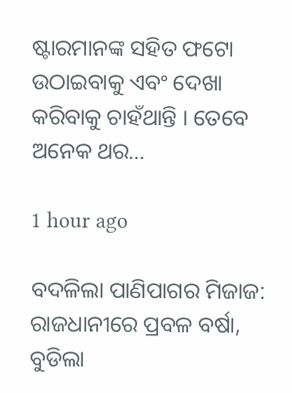ଷ୍ଟାରମାନଙ୍କ ସହିତ ଫଟୋ ଉଠାଇବାକୁ ଏବଂ ଦେଖା କରିବାକୁ ଚାହଁଥାନ୍ତି । ତେବେ ଅନେକ ଥର…

1 hour ago

ବଦଳିଲା ପାଣିପାଗର ମିଜାଜ: ରାଜଧାନୀରେ ପ୍ରବଳ ବର୍ଷା, ବୁଡିଲା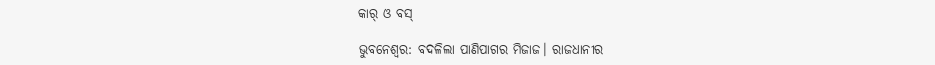କାର୍‌ ଓ ବସ୍‌

ଭୁବନେଶ୍ୱର: ବଦଳିଲା ପାଣିପାଗର ମିଜାଜ। ରାଜଧାନୀର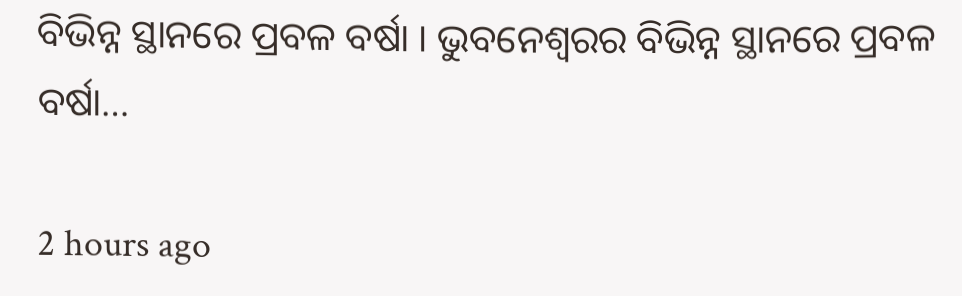ବିଭିନ୍ନ ସ୍ଥାନରେ ପ୍ରବଳ ବର୍ଷା । ଭୁବନେଶ୍ୱରର ବିଭିନ୍ନ ସ୍ଥାନରେ ପ୍ରବଳ ବର୍ଷା…

2 hours ago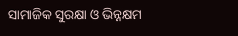ସାମାଜିକ ସୁରକ୍ଷା ଓ ଭିନ୍ନକ୍ଷମ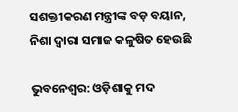ସଶକ୍ତୀକରଣ ମନ୍ତ୍ରୀଙ୍କ ବଡ଼ ବୟାନ, ନିଶା ଦ୍ୱାରା ସମାଜ କଳୁଷିତ ହେଉଛି

ଭୁବନେଶ୍ୱର: ଓଡ଼ିଶାକୁ ମଦ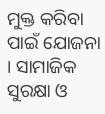ମୁକ୍ତ କରିବା ପାଇଁ ଯୋଜନା । ସାମାଜିକ ସୁରକ୍ଷା ଓ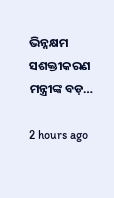ଭିନ୍ନକ୍ଷମ ସଶକ୍ତୀକରଣ ମନ୍ତ୍ରୀଙ୍କ ବଡ଼…

2 hours ago